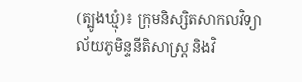(ត្បូងឃ្មុំ)៖ ក្រុមនិស្សិតសាកលវិទ្យាល័យភូមិន្ទនីតិសាស្ត្រ និងវិ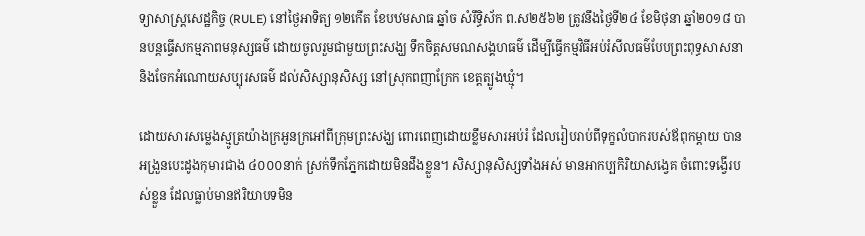ទ្យាសាស្ត្រសេដ្ឋកិច្ច (RULE) នៅថ្ងៃអាទិត្យ ១២កើត ខែបឋមសាធ ឆ្នាំច សំរឹទ្ធិស័ក ព.ស២៥៦២ ត្រូវនឹងថ្ងៃទី២៤ ខែមិថុនា ឆ្នាំ២០១៨ បានបន្តធ្វើសកម្មភាពមនុស្សធម៌ ដោយចូលរួមជាមួយព្រះសង្ឃ ទឹកចិត្តសមណសង្គហធម៌ ដើម្បីធ្វើកម្មវិធីអប់រំសីលធម៌បែបព្រះពុទ្ធសាសនា និងចែកអំណោយសប្បុរសធម៌ ដល់សិស្សានុសិស្ស នៅស្រុកពញាក្រែក ខេត្តត្បូងឃ្មុំ។

ដោយសារសម្លេងស្មូត្រយ៉ាងក្រអួនក្រអៅពីក្រុមព្រះសង្ឃ ពោរពេញដោយខ្លឹមសារអប់រំ ដែលរៀបរាប់ពីទុក្ខលំបាករបស់ឪពុកម្តាយ បានអង្រួនបេះដូងកុមារជាង ៤០០០នាក់ ស្រក់ទឹកភ្នែកដោយមិនដឹងខ្លួន។ សិស្សានុសិស្សទាំងអស់ មានអាកប្បកិរិយាសង្វេគ ចំពោះទង្វើរបស់ខ្លួន ដែលធ្លាប់មានឥរិយាបទមិន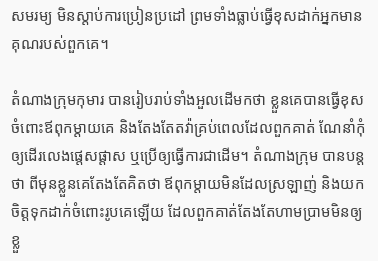សមរម្យ មិនស្តាប់ការប្រៀនប្រដៅ ព្រមទាំងធ្លាប់ធ្វើខុសដាក់អ្នកមានគុណរបស់ពួកគេ។

តំណាងក្រុមកុមារ បានរៀបរាប់ទាំងអួលដើមកថា ខ្លួនគេបានធ្វើខុសចំពោះឪពុកម្តាយគេ និងតែងតែតវ៉ាគ្រប់ពេលដែលពួកគាត់ ណែនាំកុំឲ្យដើរលេងផ្តេសផ្តាស ឬប្រើឲ្យធ្វើការជាដើម។ តំណាងក្រុម បានបន្តថា ពីមុនខ្លួនគេតែងតែគិតថា ឪពុកម្តាយមិនដែលស្រឡាញ់ និងយកចិត្តទុកដាក់ចំពោះរូបគេឡើយ ដែលពួកគាត់តែងតែហាមប្រាមមិនឲ្យខ្លួ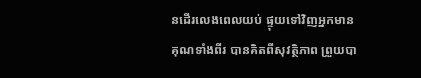នដើរលេងពេលយប់ ផ្ទុយទៅវិញអ្នកមានគុណទាំងពីរ បានគិតពីសុវត្ថិភាព ព្រួយបា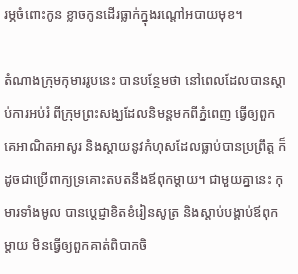រម្ភចំពោះកូន ខ្លាចកូនដើរធ្លាក់ក្នុងរណ្តៅអបាយមុខ។

តំណាងក្រុមកុមាររូបនេះ បានបន្ថែមថា នៅពេលដែលបានស្តាប់ការអប់រំ ពីក្រុមព្រះសង្ឃដែលនិមន្តមកពីភ្នំពេញ ធ្វើឲ្យពួកគេអាណិតអាសូរ និងស្តាយនូវកំហុសដែលធ្លាប់បានប្រព្រឹត្ត ក៏ដូចជាប្រើពាក្យទ្រគោះតបតនឹងឪពុកម្តាយ។ ជាមួយគ្នានេះ កុមារទាំងមូល បានប្តេជ្ញាខិតខំរៀនសូត្រ និងស្តាប់បង្គាប់ឪពុកម្តាយ មិនធ្វើឲ្យពួកគាត់ពិបាកចិ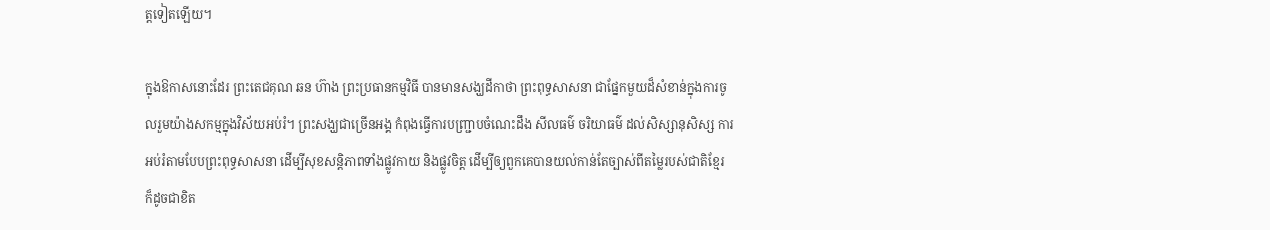ត្តទៀតឡើយ។

ក្នុងឱកាសនោះដែរ ព្រះតេជគុណ ឆន ហ៊ាង ព្រះប្រធានកម្មវិធី បានមានសង្ឃដីកាថា ព្រះពុទ្ធសាសនា ជាផ្នែកមួយដ៏សំខាន់ក្នុងការចូលរួមយ៉ាងសកម្មក្នុងវិស័យអប់រំ។ ព្រះសង្ឃជាច្រើនអង្គ កំពុងធ្វើការបញ្ជ្រាបចំណេះដឹង សីលធម៌ ចរិយាធម៌ ដល់សិស្សានុសិស្ស ការអប់រំតាមបែបព្រះពុទ្ធសាសនា ដើម្បីសុខសន្តិភាពទាំងផ្លូវកាយ និងផ្លូវចិត្ត ដើម្បីឲ្យពួកគេបានយល់កាន់តែច្បាស់ពីតម្លៃរបស់ជាតិខ្មែរ ក៏ដូចជាខិត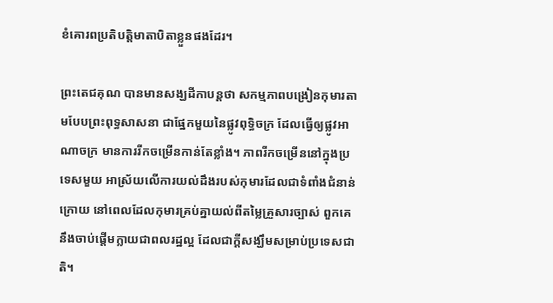ខំគោរពប្រតិបត្តិមាតាបិតាខ្លួនផងដែរ។

ព្រះតេជគុណ បានមានសង្ឃដីកាបន្តថា សកម្មភាពបង្រៀនកុមារតាមបែបព្រះពុទ្ធសាសនា ជាផ្នែកមួយនៃផ្លូវពុទ្ធិចក្រ ដែលធ្វើឲ្យផ្លូវអាណាចក្រ មានការរីកចម្រើនកាន់តែខ្លាំង។ ភាពរីកចម្រើននៅក្នុងប្រទេសមួយ អាស្រ័យលើការយល់ដឹងរបស់កុមារដែលជាទំពាំងជំនាន់ក្រោយ នៅពេលដែលកុមារគ្រប់គ្នាយល់ពីតម្លៃគ្រួសារច្បាស់ ពួកគេនឹងចាប់ផ្តើមក្លាយជាពលរដ្ឋល្អ ដែលជាក្តីសង្ឃឹមសម្រាប់ប្រទេសជាតិ។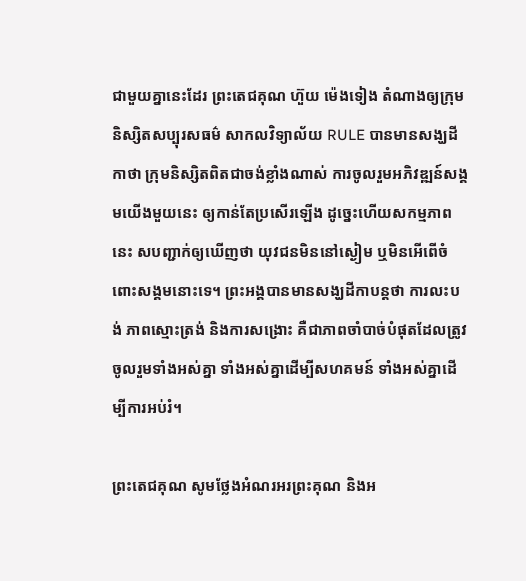ជាមួយគ្នានេះដែរ ព្រះតេជគុណ ហ៊ួយ ម៉េងទៀង តំណាងឲ្យក្រុមនិស្សិតសប្បុរសធម៌ សាកលវិទ្យាល័យ RULE បានមានសង្ឃដីកាថា ក្រុមនិស្សិតពិតជាចង់ខ្លាំងណាស់ ការចូលរួមអភិវឌ្ឍន៍សង្គមយើងមួយនេះ ឲ្យកាន់តែប្រសើរឡើង ដូច្នេះហើយសកម្មភាពនេះ សបញ្ជាក់ឲ្យឃើញថា យុវជនមិននៅស្ងៀម ឬមិនអើពើចំពោះសង្គមនោះទេ។ ព្រះអង្គបានមានសង្ឃដីកាបន្តថា ការលះបង់ ភាពស្មោះត្រង់ និងការសង្រោះ គឺជាភាពចាំបាច់បំផុតដែលត្រូវចូលរួមទាំងអស់គ្នា ទាំងអស់គ្នាដើម្បីសហគមន៍ ទាំងអស់គ្នាដើម្បីការអប់រំ។

ព្រះតេជគុណ សូមថ្លែងអំណរអរព្រះគុណ និងអ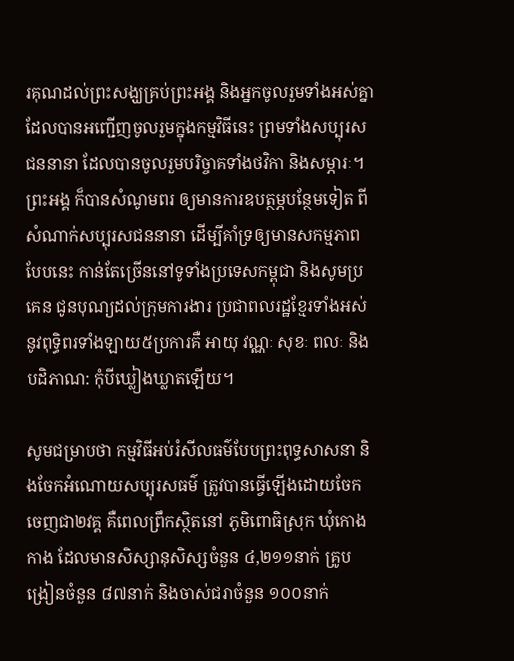រគុណដល់ព្រះសង្ឃគ្រប់ព្រះអង្គ និងអ្នកចូលរួមទាំងអស់គ្នា ដែលបានអញ្ជើញចូលរួមក្នុងកម្មវិធីនេះ ព្រមទាំងសប្បុរសជននានា ដែលបានចូលរួមបរិច្ចាគទាំងថវិកា និងសម្ភារៈ។ ព្រះអង្គ ក៏បានសំណូមពរ ឲ្យមានការឧបត្ថម្ភបន្ថែមទៀត ពីសំណាក់សប្បុរសជននានា ដើម្បីគាំទ្រឲ្យមានសកម្មភាពបែបនេះ កាន់តែច្រើននៅទូទាំងប្រទេសកម្ពុជា និងសូមប្រគេន ជូនបុណ្យដល់ក្រុមការងារ ប្រជាពលរដ្ឋខ្មែរទាំងអស់ នូវពុទ្ធិពរទាំងឡាយ៥ប្រការគឺ អាយុ វណ្ណៈ សុខៈ ពលៈ និងបដិភាណ: កុំបីឃ្លៀងឃ្លាតឡើយ។

សូមជម្រាបថា កម្មវិធីអប់រំសីលធម៌បែបព្រះពុទ្ធសាសនា និងចែកអំណោយសប្បុរសធម៌ ត្រូវបានធ្វើឡើងដោយចែកចេញជា២វគ្គ គឺពេលព្រឹកស្ថិតនៅ ភូមិពោធិស្រុក ឃុំកោងកាង ដែលមានសិស្សានុសិស្សចំនួន ៤,២១១នាក់ គ្រូបង្រៀនចំនួន ៨៧នាក់ និងចាស់ជរាចំនួន ១០០នាក់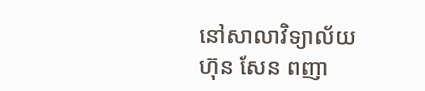នៅសាលាវិទ្យាល័យ ហ៊ុន សែន ពញា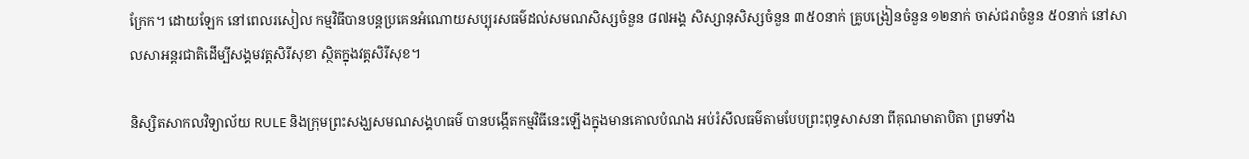ក្រែក។ ដោយឡែក នៅពេលរសៀល កម្មវិធីបានបន្តប្រគេនអំណោយសប្បុរសធម៌ដល់សមណសិស្សចំនួន ៨៧អង្គ សិស្សានុសិស្សចំនួន ៣៥០នាក់ គ្រូបង្រៀនចំនួន ១២នាក់ ចាស់ជរាចំនួន ៥០នាក់ នៅសាលសាអន្តរជាតិដើម្បីសង្គមវត្តសិរីសុខា ស្ថិតក្នុងវត្តសិរីសុខ។

និស្សិតសាកលវិទ្យាល័យ RULE និងក្រុមព្រះសង្ឃសមណសង្គហធម៌ បានបង្កើតកម្មវិធីនេះឡើងក្នុងមានគោលបំណង អប់រំសីលធម៌តាមបែបព្រះពុទ្ធសាសនា ពីគុណមាតាបិតា ព្រមទាំង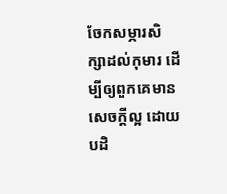ចែកសម្ភារសិក្សាដល់កុមារ ដើម្បីឲ្យពួកគេមានសេចក្តីល្អ ដោយបដិ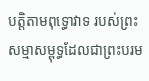បត្តិតាមពុទ្ធោវាទ របស់ព្រះសម្មាសម្ពុទ្ធដែលជាព្រះបរម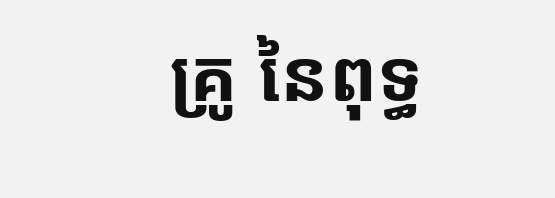គ្រូ នៃពុទ្ធ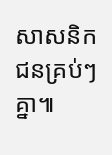សាសនិកជនគ្រប់ៗគ្នា៕